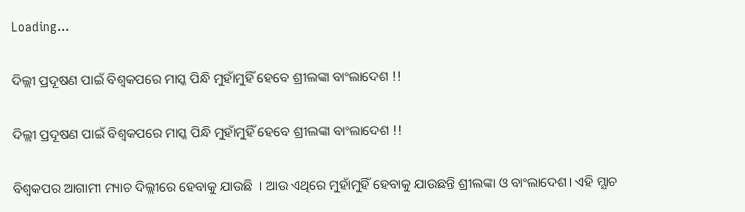Loading...

ଦିଲ୍ଲୀ ପ୍ରଦୂଷଣ ପାଇଁ ବିଶ୍ବକପରେ ମାସ୍କ ପିନ୍ଧି ମୁହାଁମୁହିଁ ହେବେ ଶ୍ରୀଲଙ୍କା ବାଂଲାଦେଶ !!

ଦିଲ୍ଲୀ ପ୍ରଦୂଷଣ ପାଇଁ ବିଶ୍ବକପରେ ମାସ୍କ ପିନ୍ଧି ମୁହାଁମୁହିଁ ହେବେ ଶ୍ରୀଲଙ୍କା ବାଂଲାଦେଶ !!

ବିଶ୍ଵକପର ଆଗାମୀ ମ୍ୟାଚ ଦିଲ୍ଲୀରେ ହେବାକୁ ଯାଉଛି  । ଆଉ ଏଥିରେ ମୁହାଁମୁହିଁ ହେବାକୁ ଯାଉଛନ୍ତି ଶ୍ରୀଲଙ୍କା ଓ ବାଂଲାଦେଶ। ଏହି ମ୍ଯାଚ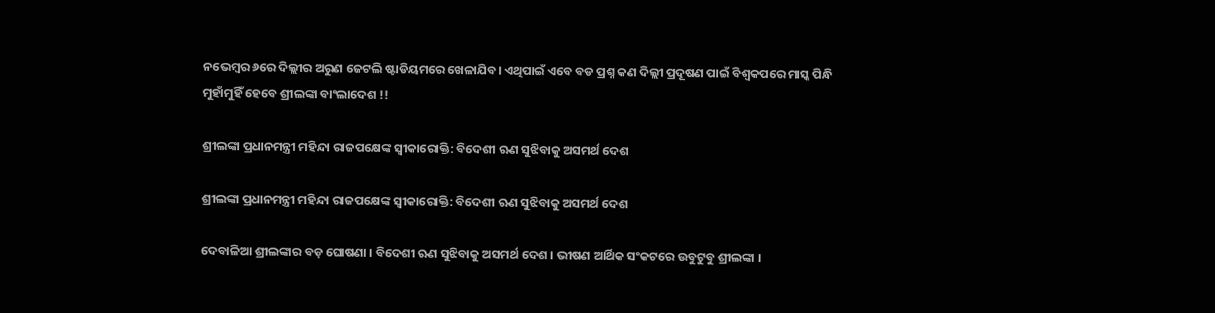ନଭେମ୍ବର ୬ରେ ଦିଲ୍ଲୀର ଅରୁଣ ଜେଟଲି ଷ୍ଟାଡିୟମରେ ଖେଳାଯିବ। ଏଥିପାଇଁ ଏବେ ବଡ ପ୍ରଶ୍ନ କଣ ଦିଲ୍ଲୀ ପ୍ରଦୂଷଣ ପାଇଁ ବିଶ୍ବକପରେ ମାସ୍କ ପିନ୍ଧି ମୁହାଁମୁହିଁ ହେବେ ଶ୍ରୀଲଙ୍କା ବାଂଲାଦେଶ !!

ଶ୍ରୀଲଙ୍କା ପ୍ରଧାନମନ୍ତ୍ରୀ ମହିନ୍ଦା ରାଜପକ୍ଷେଙ୍କ ସ୍ଵୀକାରୋକ୍ତି: ବିଦେଶୀ ଋଣ ସୁଝିବାକୁ ଅସମର୍ଥ ଦେଶ

ଶ୍ରୀଲଙ୍କା ପ୍ରଧାନମନ୍ତ୍ରୀ ମହିନ୍ଦା ରାଜପକ୍ଷେଙ୍କ ସ୍ଵୀକାରୋକ୍ତି: ବିଦେଶୀ ଋଣ ସୁଝିବାକୁ ଅସମର୍ଥ ଦେଶ

ଦେବାଳିଆ ଶ୍ରୀଲଙ୍କାର ବଡ଼ ଘୋଷଣା । ବିଦେଶୀ ଋଣ ସୁଝିବାକୁ ଅସମର୍ଥ ଦେଶ । ଭୀଷଣ ଆର୍ଥିକ ସଂକଟରେ ଉବୁଟୁବୁ ଶ୍ରୀଲଙ୍କା ।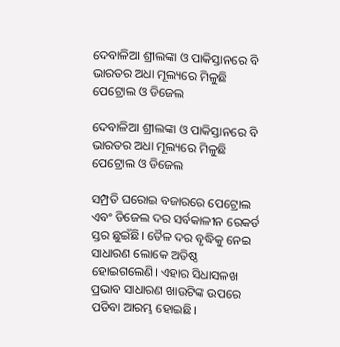ଦେବାଳିଆ ଶ୍ରୀଲଙ୍କା ଓ ପାକିସ୍ତାନରେ ବି ଭାରତର ଅଧା ମୂଲ୍ୟରେ ମିଳୁଛି ପେଟ୍ରୋଲ ଓ ଡିଜେଲ

ଦେବାଳିଆ ଶ୍ରୀଲଙ୍କା ଓ ପାକିସ୍ତାନରେ ବି ଭାରତର ଅଧା ମୂଲ୍ୟରେ ମିଳୁଛି ପେଟ୍ରୋଲ ଓ ଡିଜେଲ

ସମ୍ପ୍ରତି ଘରୋଇ ବଜାରରେ ପେଟ୍ରୋଲ ଏବଂ ଡିଜେଲ ଦର ସର୍ବକାଳୀନ ରେକର୍ଡ ସ୍ତର ଛୁଇଁଛି। ତୈଳ ଦର ବୃଦ୍ଧିକୁ ନେଇ ସାଧାରଣ ଲୋକେ ଅତିଷ୍ଠ ହୋଇଗଲେଣି। ଏହାର ସିଧାସଳଖ ପ୍ରଭାବ ସାଧାରଣ ଖାଉଟିଙ୍କ ଉପରେ ପଡିବା ଆରମ୍ଭ ହୋଇଛି।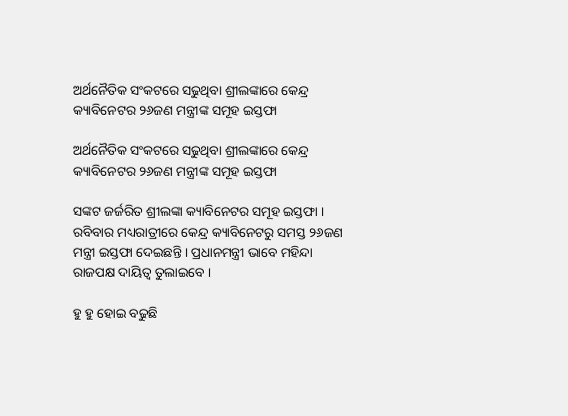ଅର୍ଥନୈତିକ ସଂକଟରେ ସଢୁଥିବା ଶ୍ରୀଲଙ୍କାରେ କେନ୍ଦ୍ର କ୍ୟାବିନେଟର ୨୬ଜଣ ମନ୍ତ୍ରୀଙ୍କ ସମୂହ ଇସ୍ତଫା

ଅର୍ଥନୈତିକ ସଂକଟରେ ସଢୁଥିବା ଶ୍ରୀଲଙ୍କାରେ କେନ୍ଦ୍ର କ୍ୟାବିନେଟର ୨୬ଜଣ ମନ୍ତ୍ରୀଙ୍କ ସମୂହ ଇସ୍ତଫା

ସଙ୍କଟ ଜର୍ଜରିତ ଶ୍ରୀଲଙ୍କା କ୍ୟାବିନେଟର ସମୂହ ଇସ୍ତଫା । ରବିବାର ମଧ୍ୟରାତ୍ରୀରେ କେନ୍ଦ୍ର କ୍ୟାବିନେଟରୁ ସମସ୍ତ ୨୬ଜଣ ମନ୍ତ୍ରୀ ଇସ୍ତଫା ଦେଇଛନ୍ତି । ପ୍ରଧାନମନ୍ତ୍ରୀ ଭାବେ ମହିନ୍ଦା ରାଜପକ୍ଷ ଦାୟିତ୍ବ ତୁଲାଇବେ ।

ହୁ ହୁ ହୋଇ ବଢୁଛି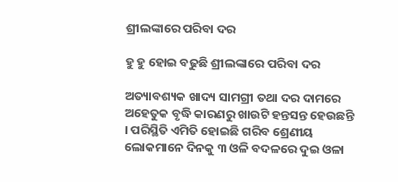ଶ୍ରୀଲଙ୍କାରେ ପରିବା ଦର

ହୁ ହୁ ହୋଇ ବଢୁଛି ଶ୍ରୀଲଙ୍କାରେ ପରିବା ଦର

ଅତ୍ୟାବଶ୍ୟକ ଖାଦ୍ୟ ସାମଗ୍ରୀ ତଥା ଦର ଦାମରେ ଅହେତୁକ ବୃଦ୍ଧି କାରଣରୁ ଖାଉଟି ହନ୍ତସନ୍ତ ହେଉଛନ୍ତି । ପରିସ୍ଥିତି ଏମିତି ହୋଇଛି ଗରିବ ଶ୍ରେଣୀୟ ଲୋକମାନେ ଦିନକୁ ୩ ଓଳି ବଦଳରେ ଦୁଇ ଓଳା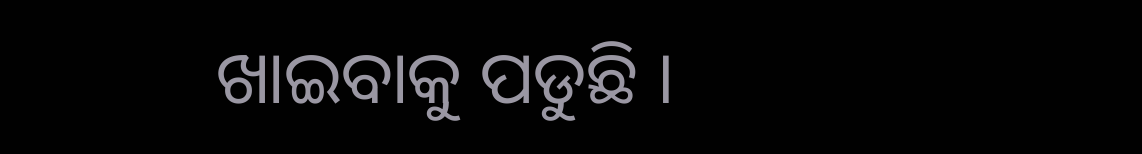ଖାଇବାକୁ ପଡୁଛି ।